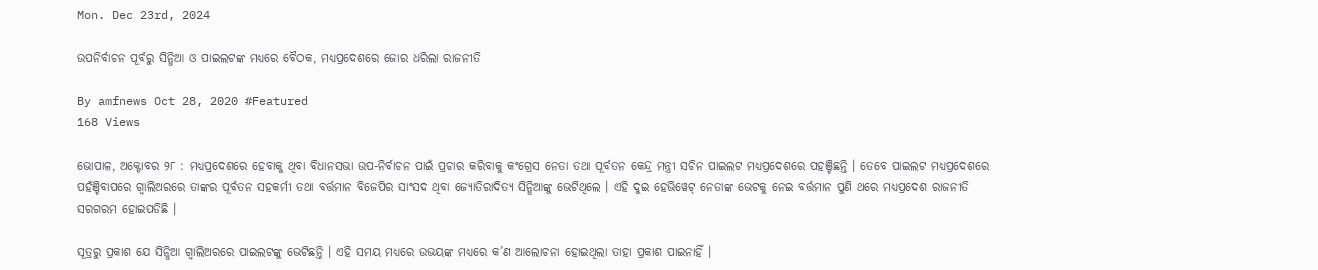Mon. Dec 23rd, 2024

ଉପନିର୍ବାଚନ ପୂର୍ବରୁ ସିନ୍ଧିଆ ଓ ପାଇଲଟଙ୍କ ମଧ୍ୟରେ ବୈଠକ, ମଧ୍ୟପ୍ରଦେଶରେ ଜୋର ଧରିଲା ରାଜନୀତି

By amfnews Oct 28, 2020 #Featured
168 Views

ଭୋପାଳ, ଅକ୍ଟୋବର ୨୮ : ମଧ୍ୟପ୍ରଦେଶରେ ହେବାକୁ ଥିବା ବିଧାନସଭା ଉପ-ନିର୍ବାଚନ ପାଇଁ ପ୍ରଚାର କରିବାକୁ କଂଗ୍ରେସ ନେତା ତଥା ପୂର୍ବତନ କେନ୍ଦ୍ର ମନ୍ତ୍ରୀ ସଚିନ ପାଇଲଟ ମଧ୍ୟପ୍ରଦେଶରେ ପହଞ୍ଚିଛନ୍ତି । ତେବେ ପାଇଲଟ ମଧ୍ୟପ୍ରଦେଶରେ ପହଁଞ୍ଚିବାପରେ ଗ୍ୱାଲିଅରରେ ତାଙ୍କର ପୂର୍ବତନ ସହକର୍ମୀ ତଥା ବର୍ତ୍ତମାନ ବିଜେପିର ସାଂସଦ ଥିବା ଜ୍ୟୋତିରାଦିତ୍ୟ ସିନ୍ଧିଆଙ୍କୁ ଭେଟିଥିଲେ । ଏହି ଦୁଇ ହେଭିୱେଟ୍ ନେତାଙ୍କ ଭେଟକୁ ନେଇ ବର୍ତ୍ତମାନ ପୁଣି ଥରେ ମଧ୍ୟପ୍ରଦେଶ ରାଜନୀତି ସରଗରମ ହୋଇପଡିଛି ।

ସୂତ୍ରରୁ ପ୍ରକାଶ ଯେ ସିନ୍ଧିଆ ଗ୍ୱାଲିଅରରେ ପାଇଲଟଙ୍କୁ ଭେଟିଛନ୍ତି । ଏହି ସମୟ ମଧ୍ୟରେ ଉଭୟଙ୍କ ମଧ୍ୟରେ କ’ଣ ଆଲୋଚନା ହୋଇଥିଲା ତାହା ପ୍ରକାଶ ପାଇନାହିଁ ।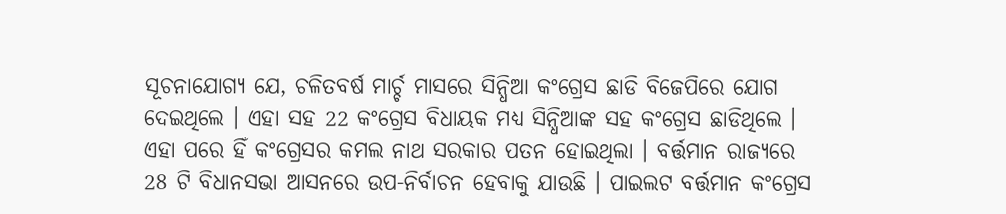ସୂଚନାଯୋଗ୍ୟ ଯେ, ଚଳିତବର୍ଷ ମାର୍ଚ୍ଚ ମାସରେ ସିନ୍ଧିଆ କଂଗ୍ରେସ ଛାଡି ବିଜେପିରେ ଯୋଗ ଦେଇଥିଲେ । ଏହା ସହ 22 କଂଗ୍ରେସ ବିଧାୟକ ମଧ୍ୟ ସିନ୍ଧିଆଙ୍କ ସହ କଂଗ୍ରେସ ଛାଡିଥିଲେ । ଏହା ପରେ ହିଁ କଂଗ୍ରେସର କମଲ ନାଥ ସରକାର ପତନ ହୋଇଥିଲା । ବର୍ତ୍ତମାନ ରାଜ୍ୟରେ 28 ଟି ବିଧାନସଭା ଆସନରେ ଉପ-ନିର୍ବାଚନ ହେବାକୁ ଯାଉଛି । ପାଇଲଟ ବର୍ତ୍ତମାନ କଂଗ୍ରେସ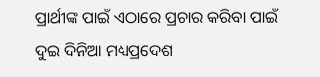ପ୍ରାର୍ଥୀଙ୍କ ପାଇଁ ଏଠାରେ ପ୍ରଚାର କରିବା ପାଇଁ ଦୁଇ ଦିନିଆ ମଧ୍ୟପ୍ରଦେଶ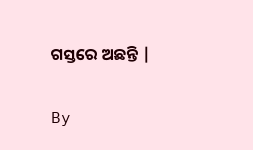ଗସ୍ତରେ ଅଛନ୍ତି |

By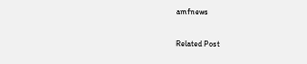amfnews

Related Post